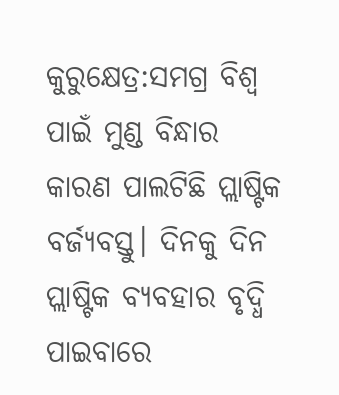କୁରୁକ୍ଷେତ୍ର:ସମଗ୍ର ବିଶ୍ବ ପାଇଁ ମୁଣ୍ଡ ବିନ୍ଧାର କାରଣ ପାଲଟିଛି ପ୍ଲାଷ୍ଟିକ ବର୍ଜ୍ୟବସ୍ତୁ। ଦିନକୁ ଦିନ ପ୍ଲାଷ୍ଟିକ ବ୍ୟବହାର ବୃଦ୍ଧି ପାଇବାରେ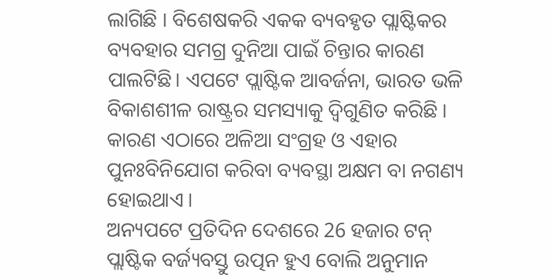ଲାଗିଛି । ବିଶେଷକରି ଏକକ ବ୍ୟବହୃତ ପ୍ଲାଷ୍ଟିକର ବ୍ୟବହାର ସମଗ୍ର ଦୁନିଆ ପାଇଁ ଚିନ୍ତାର କାରଣ ପାଲଟିଛି। ଏପଟେ ପ୍ଲାଷ୍ଟିକ ଆବର୍ଜନା, ଭାରତ ଭଳି ବିକାଶଶୀଳ ରାଷ୍ଟ୍ରର ସମସ୍ୟାକୁ ଦ୍ବିଗୁଣିତ କରିଛି । କାରଣ ଏଠାରେ ଅଳିଆ ସଂଗ୍ରହ ଓ ଏହାର ପୁନଃବିନିଯୋଗ କରିବା ବ୍ୟବସ୍ଥା ଅକ୍ଷମ ବା ନଗଣ୍ୟ ହୋଇଥାଏ ।
ଅନ୍ୟପଟେ ପ୍ରତିଦିନ ଦେଶରେ 26 ହଜାର ଟନ୍ ପ୍ଲାଷ୍ଟିକ ବର୍ଜ୍ୟବସ୍ତୁ ଉତ୍ପନ ହୁଏ ବୋଲି ଅନୁମାନ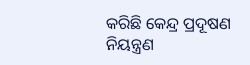କରିଛି କେନ୍ଦ୍ର ପ୍ରଦୂଷଣ ନିୟନ୍ତ୍ରଣ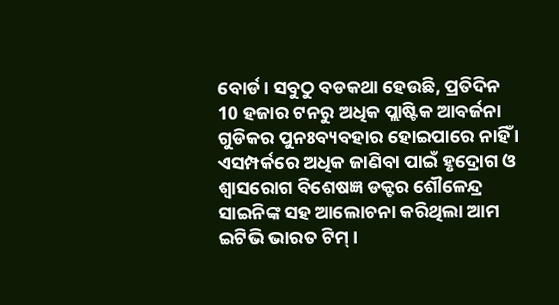ବୋର୍ଡ। ସବୁଠୁ ବଡକଥା ହେଉଛି, ପ୍ରତିଦିନ 10 ହଜାର ଟନରୁ ଅଧିକ ପ୍ଲାଷ୍ଟିକ ଆବର୍ଜନା ଗୁଡିକର ପୁନଃବ୍ୟବହାର ହୋଇପାରେ ନାହିଁ । ଏସମ୍ପର୍କରେ ଅଧିକ ଜାଣିବା ପାଇଁ ହୃଦ୍ରୋଗ ଓ ଶ୍ବାସରୋଗ ବିଶେଷଜ୍ଞ ଡକ୍ଟର ଶୌଳେନ୍ଦ୍ର ସାଇନିଙ୍କ ସହ ଆଲୋଚନା କରିଥିଲା ଆମ ଇଟିଭି ଭାରତ ଟିମ୍ ।